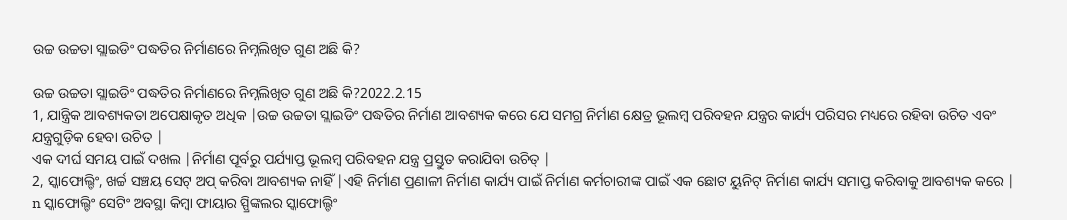ଉଚ୍ଚ ଉଚ୍ଚତା ସ୍ଲାଇଡିଂ ପଦ୍ଧତିର ନିର୍ମାଣରେ ନିମ୍ନଲିଖିତ ଗୁଣ ଅଛି କି?

ଉଚ୍ଚ ଉଚ୍ଚତା ସ୍ଲାଇଡିଂ ପଦ୍ଧତିର ନିର୍ମାଣରେ ନିମ୍ନଲିଖିତ ଗୁଣ ଅଛି କି?2022.2.15
1, ଯାନ୍ତ୍ରିକ ଆବଶ୍ୟକତା ଅପେକ୍ଷାକୃତ ଅଧିକ |ଉଚ୍ଚ ଉଚ୍ଚତା ସ୍ଲାଇଡିଂ ପଦ୍ଧତିର ନିର୍ମାଣ ଆବଶ୍ୟକ କରେ ଯେ ସମଗ୍ର ନିର୍ମାଣ କ୍ଷେତ୍ର ଭୂଲମ୍ବ ପରିବହନ ଯନ୍ତ୍ରର କାର୍ଯ୍ୟ ପରିସର ମଧ୍ୟରେ ରହିବା ଉଚିତ ଏବଂ ଯନ୍ତ୍ରଗୁଡ଼ିକ ହେବା ଉଚିତ |
ଏକ ଦୀର୍ଘ ସମୟ ପାଇଁ ଦଖଲ |ନିର୍ମାଣ ପୂର୍ବରୁ ପର୍ଯ୍ୟାପ୍ତ ଭୂଲମ୍ବ ପରିବହନ ଯନ୍ତ୍ର ପ୍ରସ୍ତୁତ କରାଯିବା ଉଚିତ୍ |
2, ସ୍କାଫୋଲ୍ଡିଂ, ଖର୍ଚ୍ଚ ସଞ୍ଚୟ ସେଟ୍ ଅପ୍ କରିବା ଆବଶ୍ୟକ ନାହିଁ |ଏହି ନିର୍ମାଣ ପ୍ରଣାଳୀ ନିର୍ମାଣ କାର୍ଯ୍ୟ ପାଇଁ ନିର୍ମାଣ କର୍ମଚାରୀଙ୍କ ପାଇଁ ଏକ ଛୋଟ ୟୁନିଟ୍ ନିର୍ମାଣ କାର୍ଯ୍ୟ ସମାପ୍ତ କରିବାକୁ ଆବଶ୍ୟକ କରେ |
n ସ୍କାଫୋଲ୍ଡିଂ ସେଟିଂ ଅବସ୍ଥା କିମ୍ବା ଫାୟାର ସ୍ପ୍ରିଙ୍କଲର ସ୍କାଫୋଲ୍ଡିଂ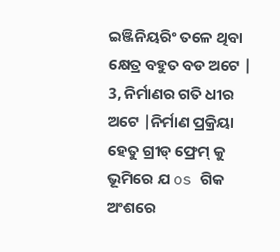ଇଞ୍ଜିନିୟରିଂ ତଳେ ଥିବା କ୍ଷେତ୍ର ବହୁତ ବଡ ଅଟେ |
3, ନିର୍ମାଣର ଗତି ଧୀର ଅଟେ |ନିର୍ମାଣ ପ୍ରକ୍ରିୟା ହେତୁ ଗ୍ରୀଡ୍ ଫ୍ରେମ୍ କୁ ଭୂମିରେ ଯ os ଗିକ ଅଂଶରେ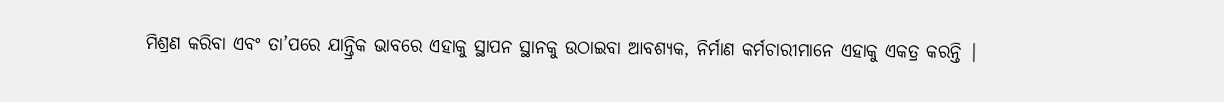ମିଶ୍ରଣ କରିବା ଏବଂ ତା’ପରେ ଯାନ୍ତ୍ରିକ ଭାବରେ ଏହାକୁ ସ୍ଥାପନ ସ୍ଥାନକୁ ଉଠାଇବା ଆବଶ୍ୟକ, ନିର୍ମାଣ କର୍ମଚାରୀମାନେ ଏହାକୁ ଏକତ୍ର କରନ୍ତି |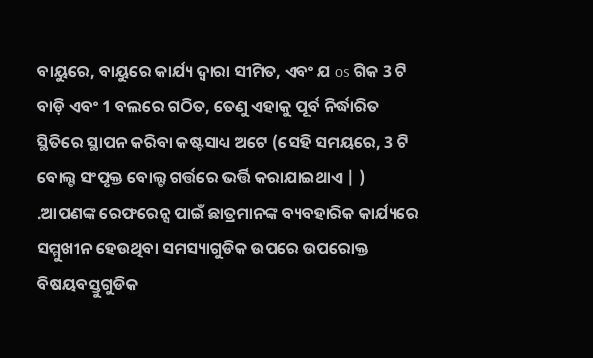ବାୟୁରେ, ବାୟୁରେ କାର୍ଯ୍ୟ ଦ୍ୱାରା ସୀମିତ, ଏବଂ ଯ os ଗିକ 3 ଟି ବାଡ଼ି ଏବଂ 1 ବଲରେ ଗଠିତ, ତେଣୁ ଏହାକୁ ପୂର୍ବ ନିର୍ଦ୍ଧାରିତ ସ୍ଥିତିରେ ସ୍ଥାପନ କରିବା କଷ୍ଟସାଧ୍ୟ ଅଟେ (ସେହି ସମୟରେ, 3 ଟି ବୋଲ୍ଟ ସଂପୃକ୍ତ ବୋଲ୍ଟ ଗର୍ତ୍ତରେ ଭର୍ତ୍ତି କରାଯାଇଥାଏ | ) .ଆପଣଙ୍କ ରେଫରେନ୍ସ ପାଇଁ ଛାତ୍ରମାନଙ୍କ ବ୍ୟବହାରିକ କାର୍ଯ୍ୟରେ ସମ୍ମୁଖୀନ ହେଉଥିବା ସମସ୍ୟାଗୁଡିକ ଉପରେ ଉପରୋକ୍ତ ବିଷୟବସ୍ତୁଗୁଡିକ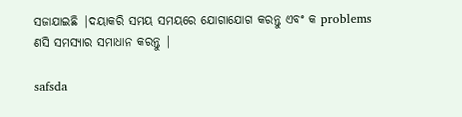ସଜାଯାଇଛି |ଦୟାକରି ସମୟ ସମୟରେ ଯୋଗାଯୋଗ କରନ୍ତୁ ଏବଂ କ problems ଣସି ସମସ୍ୟାର ସମାଧାନ କରନ୍ତୁ |

safsda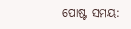ପୋଷ୍ଟ ସମୟ: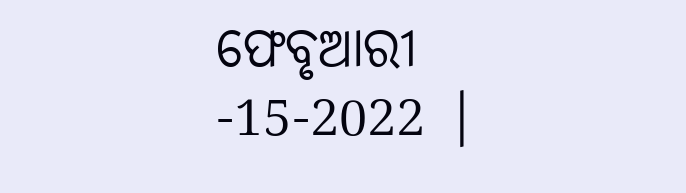ଫେବୃଆରୀ -15-2022 |